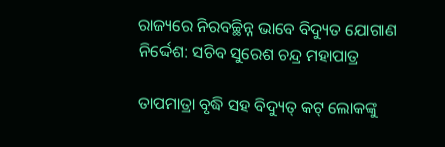ରାଜ୍ୟରେ ନିରବଚ୍ଛିନ୍ନ ଭାବେ ବିଦ୍ୟୁତ ଯୋଗାଣ ନିର୍ଦ୍ଦେଶ: ସଚିବ ସୁରେଶ ଚନ୍ଦ୍ର ମହାପାତ୍ର

ତାପମାତ୍ରା ବୃଦ୍ଧି ସହ ବିଦ୍ୟୁତ୍ କଟ୍ ଲୋକଙ୍କୁ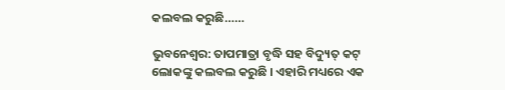କଲବଲ କରୁଛି……

ଭୁବନେଶ୍ୱର: ତାପମାତ୍ରା ବୃଦ୍ଧି ସହ ବିଦ୍ୟୁତ୍ କଟ୍ ଲୋକଙ୍କୁ କଲବଲ କରୁଛି । ଏହାରି ମଧ୍ୟରେ ଏକ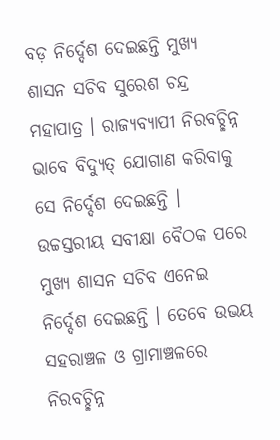ବଡ଼ ନିର୍ଦ୍ଦେଶ ଦେଇଛନ୍ତି ମୁଖ୍ୟ ଶାସନ ସଚିବ ସୁରେଶ ଚନ୍ଦ୍ର ମହାପାତ୍ର । ରାଜ୍ୟବ୍ୟାପୀ ନିରବଚ୍ଛିନ୍ନ ଭାବେ ବିଦ୍ୟୁତ୍ ଯୋଗାଣ କରିବାକୁ ସେ ନିର୍ଦ୍ଦେଶ ଦେଇଛନ୍ତି । ଉଚ୍ଚସ୍ତରୀୟ ସବୀକ୍ଷା ବୈଠକ ପରେ ମୁଖ୍ୟ ଶାସନ ସଚିବ ଏନେଇ ନିର୍ଦ୍ଦେଶ ଦେଇଛନ୍ତି । ତେବେ ଉଭୟ ସହରାଞ୍ଚଳ ଓ ଗ୍ରାମାଞ୍ଚଳରେ ନିରବଚ୍ଛିନ୍ନ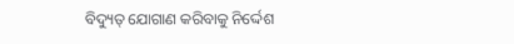ବିଦ୍ୟୁତ୍ ଯୋଗାଣ କରିବାକୁ ନିର୍ଦ୍ଦେଶ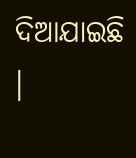ଦିଆଯାଇଛି ।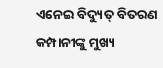ଏନେଇ ବିଦ୍ୟୁତ୍ ବିତରଣ କମ୍ପାନୀଙ୍କୁ ମୁଖ୍ୟ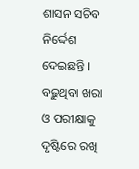ଶାସନ ସଚିବ ନିର୍ଦ୍ଦେଶ ଦେଇଛନ୍ତି । ବଢ଼ୁଥିବା ଖରା ଓ ପରୀକ୍ଷାକୁ ଦୃଷ୍ଟିରେ ରଖି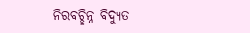ନିରବଚ୍ଛିନ୍ନ ବିଦ୍ୟୁତ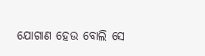ଯୋଗାଣ ହେଉ ବୋଲି ସେ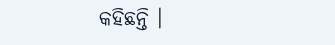କହିଛନ୍ତି ।